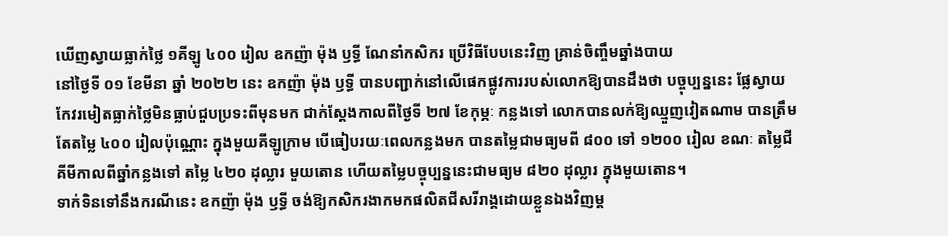ឃើញស្វាយធ្លាក់ថ្លៃ ១គីឡូ ៤០០ រៀល ឧកញ៉ា ម៉ុង ឫទ្ធី ណែនាំកសិករ ប្រើវិធីបែបនេះវិញ គ្រាន់ចិញ្ចឹមឆ្នាំងបាយ
នៅថ្ងៃទី ០១ ខែមីនា ឆ្នាំ ២០២២ នេះ ឧកញ៉ា ម៉ុង ឫទ្ធី បានបញ្ជាក់នៅលើផេកផ្លូវការរបស់លោកឱ្យបានដឹងថា បច្ចុប្បន្ននេះ ផ្លែស្វាយកែវរមៀតធ្លាក់ថ្លៃមិនធ្លាប់ជួបប្រទះពីមុនមក ជាក់ស្តែងកាលពីថ្ងៃទី ២៧ ខែកុម្ភៈ កន្លងទៅ លោកបានលក់ឱ្យឈ្មួញវៀតណាម បានត្រឹមតែតម្លៃ ៤០០ រៀលប៉ុណ្ណោះ ក្នុងមួយគីឡូក្រាម បើធៀបរយៈពេលកន្លងមក បានតម្លៃជាមធ្យមពី ៨០០ ទៅ ១២០០ រៀល ខណៈ តម្លៃជីគីមីកាលពីឆ្នាំកន្លងទៅ តម្លៃ ៤២០ ដុល្លារ មួយតោន ហើយតម្លៃបច្ចុប្បន្ននេះជាមធ្យម ៨២០ ដុល្លារ ក្នុងមួយតោន។
ទាក់ទិនទៅនឹងករណីនេះ ឧកញ៉ា ម៉ុង ឫទ្ធី ចង់ឱ្យកសិករងាកមកផលិតជីសរីរាង្គដោយខ្លួនឯងវិញម្ត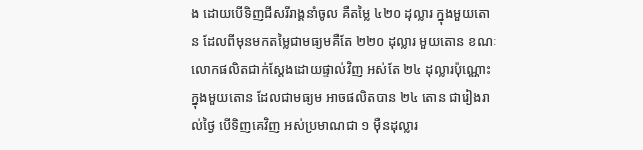ង ដោយបើទិញជីសរីរាង្គនាំចូល គឺតម្លៃ ៤២០ ដុល្លារ ក្នុងមួយតោន ដែលពីមុនមកតម្លៃជាមធ្យមគឺតែ ២២០ ដុល្លារ មួយតោន ខណៈលោកផលិតជាក់ស្តែងដោយផ្ទាល់វិញ អស់តែ ២៤ ដុល្លារប៉ុណ្ណោះ ក្នុងមួយតោន ដែលជាមធ្យម អាចផលិតបាន ២៤ តោន ជារៀងរាល់ថ្ងៃ បើទិញគេវិញ អស់ប្រមាណជា ១ ម៉ឺនដុល្លារ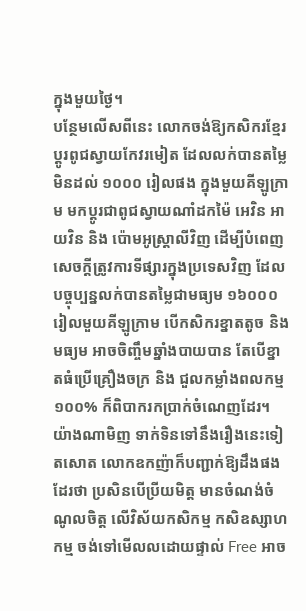ក្នុងមួយថ្ងៃ។
បន្ថែមលើសពីនេះ លោកចង់ឱ្យកសិករខ្មែរ ប្តូរពូជស្វាយកែវរមៀត ដែលលក់បានតម្លៃមិនដល់ ១០០០ រៀលផង ក្នុងមួយគីឡូក្រាម មកប្តូរជាពូជស្វាយណាំដកម៉ៃ អេវិន អាយវិន និង ប៉ោមអូស្ត្រាលីវិញ ដើម្បីបំពេញសេចក្តីត្រូវការទីផ្សារក្នុងប្រទេសវិញ ដែលបច្ចុប្បន្នលក់បានតម្លៃជាមធ្យម ១៦០០០ រៀលមួយគីឡូក្រាម បើកសិករខ្នាតតូច និង មធ្យម អាចចិញ្ចឹមឆ្នាំងបាយបាន តែបើខ្នាតធំប្រើគ្រឿងចក្រ និង ជួលកម្លាំងពលកម្ម ១០០% ក៏ពិបាករកប្រាក់ចំណេញដែរ។
យ៉ាងណាមិញ ទាក់ទិនទៅនឹងរឿងនេះទៀតសោត លោកឧកញ៉ាក៏បញ្ជាក់ឱ្យដឹងផងដែរថា ប្រសិនបើប្រីយមិត្ត មានចំណង់ចំណូលចិត្ត លើវិស័យកសិកម្ម កសិឧស្សាហកម្ម ចង់ទៅមើលលដោយផ្ទាល់ Free អាច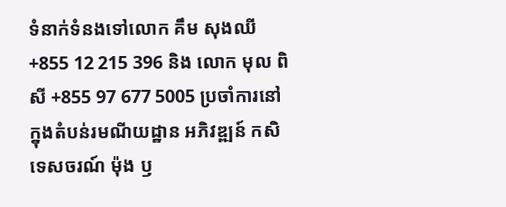ទំនាក់ទំនងទៅលោក គឹម សុងឈី +855 12 215 396 និង លោក មុល ពិសី +855 97 677 5005 ប្រចាំការនៅក្នុងតំបន់រមណីយដ្ឋាន អភិវឌ្ឍន៍ កសិទេសចរណ៍ ម៉ុង ឫ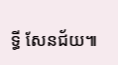ទ្ធី សែនជ័យ៕